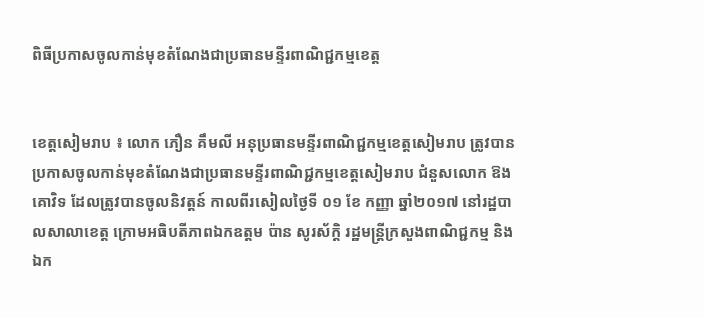ពិធីប្រកាសចូលកាន់មុខតំណែងជាប្រធានមន្ទីរពាណិជ្ជកម្មខេត្ត


ខេត្តសៀមរាប ៖ លោក ភឿន គឹមលី អនុប្រធានមន្ទីរពាណិជ្ជកម្មខេត្តសៀមរាប ត្រូវបានប្រកាសចូលកាន់មុខតំណែងជាប្រធានមន្ទីរពាណិជ្ជកម្មខេត្តសៀមរាប ជំនួសលោក ឱង គោវិទ ដែលត្រូវបានចូលនិវត្តន៍ កាលពីរសៀលថ្ងៃទី ០១ ខែ កញ្ញា ឆ្នាំ២០១៧ នៅរដ្ឋបាលសាលាខេត្ត ក្រោមអធិបតីភាពឯកឧត្តម ប៉ាន សូរស័ក្តិ រដ្ឋមន្ត្រីក្រសួងពាណិជ្ជកម្ម និង ឯក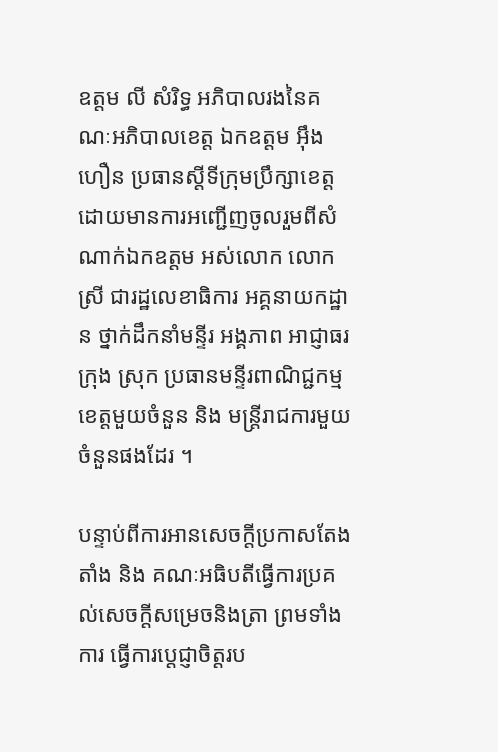ឧត្តម លី សំរិទ្ធ អភិបាលរងនៃគណៈអភិបាលខេត្ត ឯកឧត្តម អ៊ឹង ហឿន ប្រធានស្តីទីក្រុមប្រឹក្សាខេត្ត ដោយមានការអញ្ជើញចូលរួមពីសំណាក់ឯកឧត្តម អស់លោក លោកស្រី ជារដ្ឋលេខាធិការ អគ្គនាយកដ្ឋាន ថ្នាក់ដឹកនាំមន្ទីរ អង្គភាព អាជ្ញាធរក្រុង ស្រុក ប្រធានមន្ទីរពាណិជ្ជកម្មខេត្តមួយចំនួន និង មន្ត្រីរាជការមួយចំនួនផងដែរ ។

បន្ទាប់ពីការអានសេចក្តីប្រកាសតែងតាំង និង គណៈអធិបតីធ្វើការប្រគល់សេចក្តីសម្រេចនិងត្រា ព្រមទាំងការ ធ្វើការប្តេជ្ញាចិត្តរប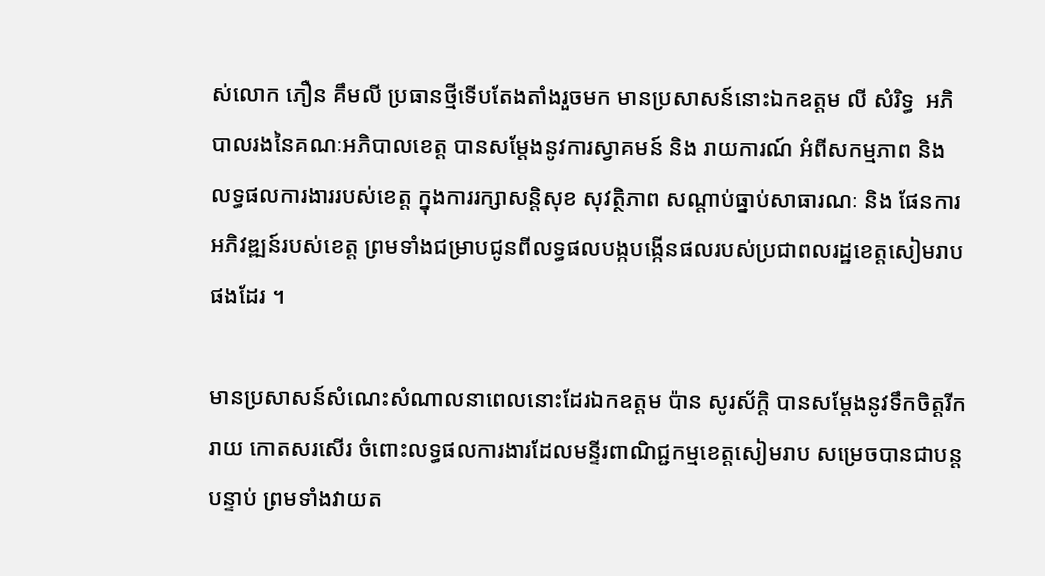ស់លោក ភឿន គឹមលី ប្រធានថ្មីទើបតែងតាំងរួចមក មានប្រសាសន៍នោះឯកឧត្តម លី សំរិទ្ធ  អភិបាលរងនៃគណៈអភិបាលខេត្ត បានសម្តែងនូវការស្វាគមន៍ និង រាយការណ៍ អំពីសកម្មភាព និង លទ្ធផលការងាររបស់ខេត្ត ក្នុងការរក្សាសន្តិសុខ សុវត្ថិភាព សណ្តាប់ធ្នាប់សាធារណៈ និង ផែនការអភិវឌ្ឍន៍របស់ខេត្ត ព្រមទាំងជម្រាបជូនពីលទ្ធផលបង្កបង្កើនផលរបស់ប្រជាពលរដ្ឋខេត្តសៀមរាបផងដែរ ។

មានប្រសាសន៍សំណេះសំណាលនាពេលនោះដែរឯកឧត្តម ប៉ាន សូរស័ក្តិ បានសម្តែងនូវទឹកចិត្តរីករាយ កោតសរសើរ ចំពោះលទ្ធផលការងារដែលមន្ទីរពាណិជ្ជកម្មខេត្តសៀមរាប សម្រេចបានជាបន្តបន្ទាប់ ព្រមទាំងវាយត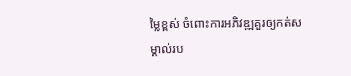ម្លៃខ្ពស់ ចំពោះការអភិវឌ្ឍគួរឲ្យកត់សម្គាល់រប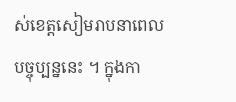ស់ខេត្តសៀមរាបនាពេលបច្ចុប្បន្ននេះ ។ ក្នុងកា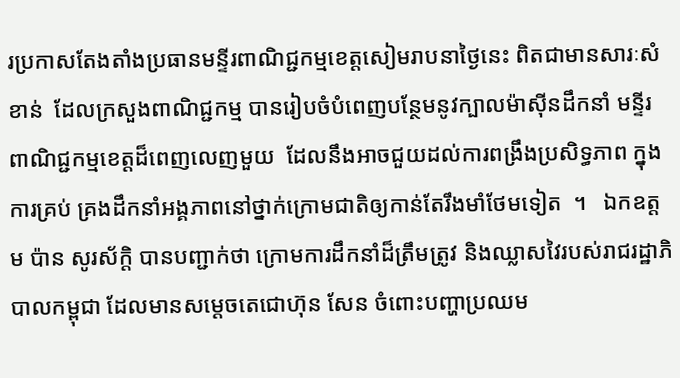រប្រកាសតែងតាំងប្រធានមន្ទីរពាណិជ្ជកម្មខេត្តសៀមរាបនាថ្ងៃនេះ ពិតជាមានសារៈសំខាន់  ដែលក្រសួងពាណិជ្ជកម្ម បានរៀបចំបំពេញបន្ថែមនូវក្បាលម៉ាស៊ីនដឹកនាំ មន្ទីរពាណិជ្ជកម្មខេត្តដ៏ពេញលេញមួយ  ដែលនឹងអាចជួយដល់ការពង្រឹងប្រសិទ្ធភាព ក្នុងការគ្រប់ គ្រងដឹកនាំអង្គភាពនៅថ្នាក់ក្រោមជាតិឲ្យកាន់តែរឹងមាំថែមទៀត  ។   ឯកឧត្តម ប៉ាន សូរស័ក្តិ បានបញ្ជាក់ថា ក្រោមការដឹកនាំដ៏ត្រឹមត្រូវ និងឈ្លាសវៃរបស់រាជរដ្ឋាភិបាលកម្ពុជា ដែលមានសម្ដេចតេជោហ៊ុន សែន ចំពោះបញ្ហាប្រឈម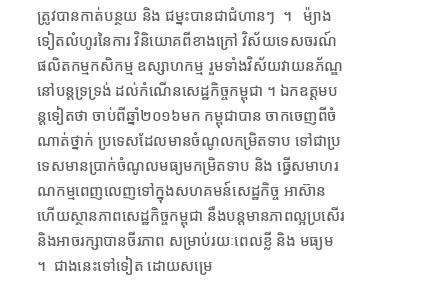ត្រូវបានកាត់បន្ថយ និង ជម្នះបានជាជំហានៗ  ។   ម៉្យាងទៀតលំហូរនៃការ វិនិយោគពីខាងក្រៅ វិស័យទេសចរណ៍ ផលិតកម្មកសិកម្ម ឧស្សាហកម្ម រួមទាំងវិស័យវាយនភ័ណ្ឌ នៅបន្ដទ្រទ្រង់ ដល់កំណើនសេដ្ឋកិច្ចកម្ពុជា ។ ឯកឧត្តមបន្តទៀតថា ចាប់ពីឆ្នាំ២០១៦មក កម្ពុជាបាន ចាកចេញពីចំណាត់ថ្នាក់ ប្រទេសដែលមានចំណូលកម្រិតទាប ទៅជាប្រទេសមានប្រាក់ចំណូលមធ្យមកម្រិតទាប និង ធ្វើសមាហរណកម្មពេញលេញទៅក្នុងសហគមន៍សេដ្ឋកិច្ច អាស៊ាន  ហើយស្ថានភាពសេដ្ឋកិច្ចកម្ពុជា នឹងបន្តមានភាពល្អប្រសើរ និងអាចរក្សាបានចីរភាព សម្រាប់រយៈពេលខ្លី និង មធ្យម ។  ជាងនេះទៅទៀត ដោយសម្រេ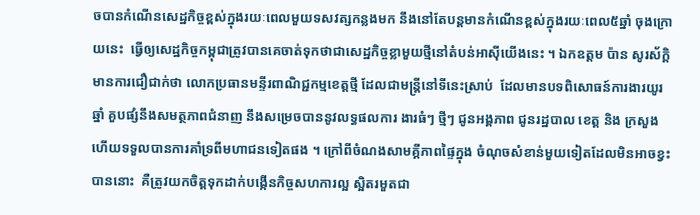ចបានកំណើនសេដ្ឋកិច្ចខ្ពស់ក្នុងរយៈពេលមួយទសវត្សកន្លងមក នឹងនៅតែបន្តមានកំណើនខ្ពស់ក្នុងរយៈពេល៥ឆ្នាំ ចុងក្រោយនេះ  ធ្វើឲ្យសេដ្ឋកិច្ចកម្ពុជាត្រូវបានគេចាត់ទុកថាជាសេដ្ឋកិច្ចខ្លាមួយថ្មីនៅតំបន់អាស៊ីយើងនេះ ។ ឯកឧត្តម ប៉ាន សូរស័ក្តិ មានការជឿជាក់ថា លោកប្រធានមន្ទីរពាណិជ្ជកម្មខេត្តថ្មី ដែលជាមន្ត្រីនៅទីនេះស្រាប់  ដែលមានបទពិសោធន៍ការងារយូរឆ្នាំ គួបផ្សំនឹងសមត្ថភាពជំនាញ នឹងសម្រេចបាននូវលទ្ធផលការ ងារធំៗ ថ្មីៗ ជូនអង្គភាព ជូនរដ្ឋបាល ខេត្ត និង ក្រសួង ហើយទទួលបានការគាំទ្រពីមហាជនទៀតផង ។ ក្រៅពីចំណងសាមគ្គីភាពផ្ទៃក្នុង ចំណុចសំខាន់មួយទៀតដែលមិនអាចខ្វះបាននោះ  គឺត្រូវយកចិត្តទុកដាក់បង្កើនកិច្ចសហការល្អ ស្អិតរមួតជា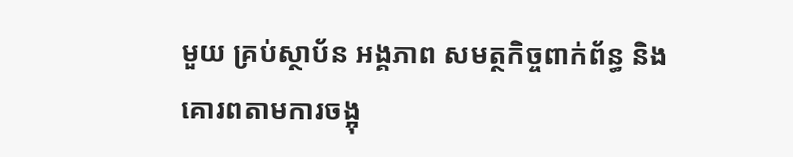មួយ គ្រប់ស្ថាប័ន អង្គភាព សមត្ថកិច្ចពាក់ព័ន្ធ និងគោរពតាមការចង្អុ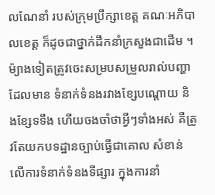លណែនាំ របស់ក្រុមប្រឹក្សាខេត្ដ គណៈអភិបាលខេត្ដ ក៏ដូចជាថ្នាក់ដឹកនាំក្រសួងជាដើម ។ ម៉្យាងទៀតត្រូវចេះសម្របសម្រួលរាល់បញ្ហាដែលមាន ទំនាក់ទំនងរវាងខ្សែបណ្ដោយ និងខ្សែទទឹង ហើយចងចាំថាអ្វីៗទាំងអស់ គឺត្រូវតែយកបទដ្ឋានច្បាប់ធ្វើជាគោល សំខាន់លើការទំនាក់ទំនងទីផ្សារ ក្នុងការនាំ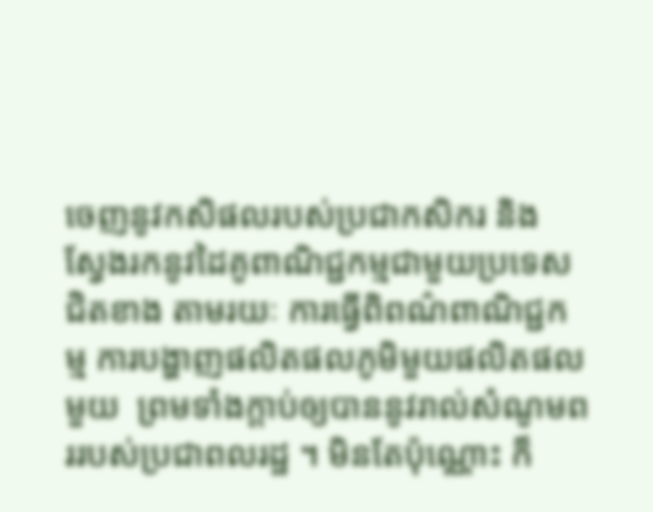ចេញនូវកសិផលរបស់ប្រជាកសិករ និង ស្វែងរកនូវដៃគូពាណិជ្ជកម្មជាមួយប្រទេសជិតខាង តាមរយៈ ការធ្វើពិពណ៌ពាណិជ្ជកម្ម ការបង្ហាញផលិតផលភូមិមួយផលិតផលមួយ  ព្រមទាំងក្តាប់ឲ្យបាននូវរាល់សំណូមពររបស់ប្រជាពលរដ្ឋ ។ មិនតែប៉ុណ្ណោះ ក៏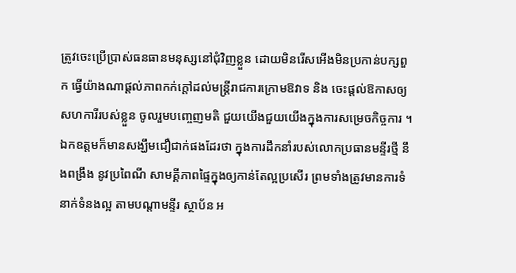ត្រូវចេះប្រើប្រាស់ធនធានមនុស្សនៅជុំវិញខ្លួន ដោយមិនរើសអើងមិនប្រកាន់បក្សពួក ធ្វើយ៉ាងណាផ្ដល់ភាពកក់ក្ដៅដល់មន្ដ្រីរាជការក្រោមឱវាទ និង ចេះផ្ដល់ឱកាសឲ្យសហការីរបស់ខ្លួន ចូលរួមបញ្ចេញមតិ ជួយយើងជួយយើងក្នុងការសម្រេចកិច្ចការ ។   ឯកឧត្តមក៏មានសង្ឃឹមជឿជាក់ផងដែរថា ក្នុងការដឹកនាំរបស់លោកប្រធានមន្ទីរថ្មី នឹងពង្រឹង នូវប្រពៃណី សាមគ្គីភាពផ្ទៃក្នុងឲ្យកាន់តែល្អប្រសើរ ព្រមទាំងត្រូវមានការទំនាក់ទំនងល្អ តាមបណ្តាមន្ទីរ ស្ថាប័ន អ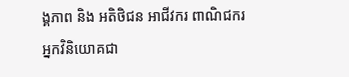ង្គភាព និង អតិថិជន អាជីវករ ពាណិជករ អ្នកវិនិយោគជា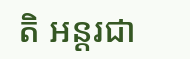តិ អន្តរជា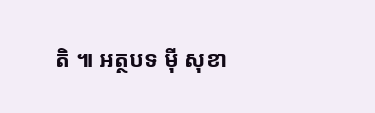តិ ៕ អត្ថបទ ម៉ី សុខា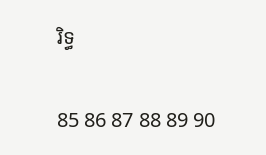រិទ្ធ

85 86 87 88 89 90